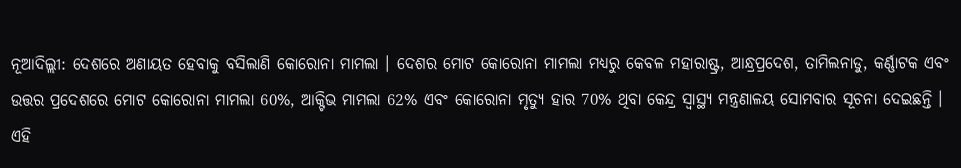ନୂଆଦିଲ୍ଲୀ: ଦେଶରେ ଅଣାୟତ ହେବାକୁ ବସିଲାଣି କୋରୋନା ମାମଲା । ଦେଶର ମୋଟ କୋରୋନା ମାମଲା ମଧ୍ୟରୁ କେବଳ ମହାରାଷ୍ଟ୍ର, ଆନ୍ଧ୍ରପ୍ରଦେଶ, ତାମିଲନାଡୁ, କର୍ଣ୍ଣାଟକ ଏବଂ ଉତ୍ତର ପ୍ରଦେଶରେ ମୋଟ କୋରୋନା ମାମଲା 60%, ଆକ୍ଟିଭ ମାମଲା 62% ଏବଂ କୋରୋନା ମୃତ୍ୟୁ ହାର 70% ଥିବା କେନ୍ଦ୍ର ସ୍ବାସ୍ଥ୍ୟ ମନ୍ତ୍ରଣାଳୟ ସୋମବାର ସୂଚନା ଦେଇଛନ୍ତି ।
ଏହି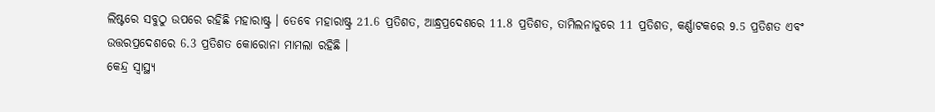ଲିଷ୍ଟରେ ସବୁଠୁ ଉପରେ ରହିଛି ମହାରାଷ୍ଟ୍ର । ତେବେ ମହାରାଷ୍ଟ୍ର 21.6 ପ୍ରତିଶତ, ଆନ୍ଧ୍ରପ୍ରଦେଶରେ 11.8 ପ୍ରତିଶତ, ତାମିଲନାଡୁରେ 11 ପ୍ରତିଶତ, କର୍ଣ୍ଣାଟକରେ 9.5 ପ୍ରତିଶତ ଏବଂ ଉତ୍ତରପ୍ରଦେଶରେ 6.3 ପ୍ରତିଶତ କୋରୋନା ମାମଲା ରହିଛି ।
କେନ୍ଦ୍ର ସ୍ବାସ୍ଥ୍ୟ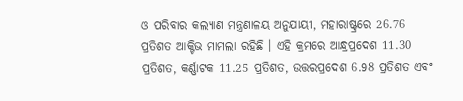ଓ ପରିବାର କଲ୍ୟାଣ ମନ୍ତ୍ରଣାଳୟ ଅନୁଯାୟୀ, ମହାରାଷ୍ଟ୍ରରେ 26.76 ପ୍ରତିଶତ ଆକ୍ଟିଭ ମାମଲା ରହିଛି । ଏହି କ୍ରମରେ ଆନ୍ଧ୍ରପ୍ରଦେଶ 11.30 ପ୍ରତିଶତ, କର୍ଣ୍ଣାଟକ 11.25 ପ୍ରତିଶତ, ଉତ୍ତରପ୍ରଦେଶ 6.98 ପ୍ରତିଶତ ଏବଂ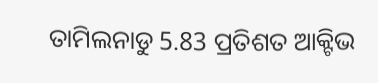ତାମିଲନାଡୁ 5.83 ପ୍ରତିଶତ ଆକ୍ଟିଭ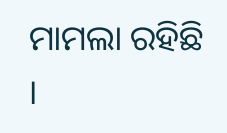ମାମଲା ରହିଛି ।